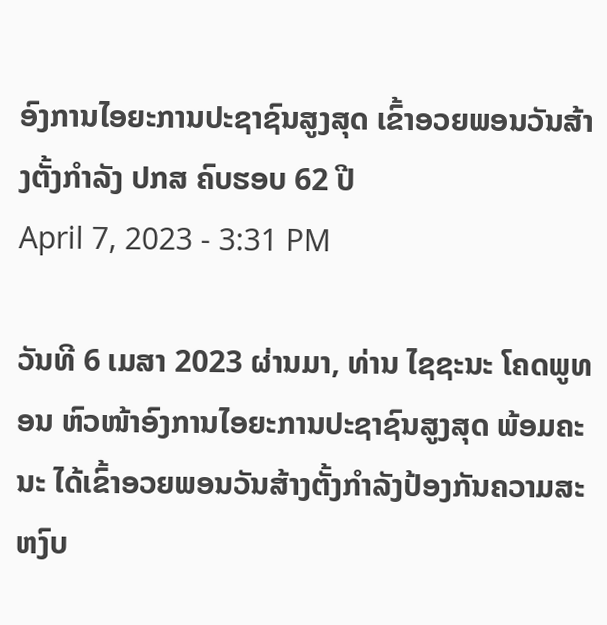ອົງການໄອຍະການປະຊາຊົນສູງສຸດ ເຂົ້າອວຍພອນວັນສ້າງຕັ້ງກຳລັງ ປກສ ຄົບຮອບ 62 ປີ
April 7, 2023 - 3:31 PM

ວັນທີ 6 ເມສາ 2023 ຜ່ານມາ, ທ່ານ ໄຊຊະນະ ໂຄດພູທອນ ຫົວໜ້າອົງການໄອຍະການປະຊາຊົນສູງສຸດ ພ້ອມຄະນະ ໄດ້ເຂົ້າອວຍພອນວັນສ້າງຕັ້ງກຳລັງປ້ອງກັນຄວາມສະຫງົບ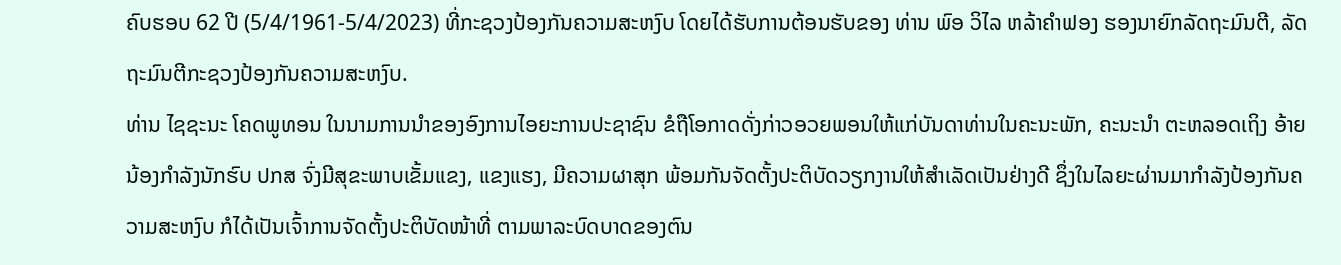ຄົບຮອບ 62 ປີ (5/4/1961-5/4/2023) ທີ່ກະຊວງປ້ອງກັນຄວາມສະຫງົບ ໂດຍໄດ້ຮັບການຕ້ອນຮັບຂອງ ທ່ານ ພົອ ວິໄລ ຫລ້າຄຳຟອງ ຮອງນາຍົກລັດຖະມົນຕີ, ລັດຖະມົນຕີກະຊວງປ້ອງກັນຄວາມສະຫງົບ.
ທ່ານ ໄຊຊະນະ ໂຄດພູທອນ ໃນນາມການນຳຂອງອົງການໄອຍະການປະຊາຊົນ ຂໍຖືໂອກາດດັ່ງກ່າວອວຍພອນໃຫ້ແກ່ບັນດາທ່ານໃນຄະນະພັກ, ຄະນະນຳ ຕະຫລອດເຖິງ ອ້າຍນ້ອງກຳລັງນັກຮົບ ປກສ ຈົ່ງມີສຸຂະພາບເຂັ້ມແຂງ, ແຂງແຮງ, ມີຄວາມຜາສຸກ ພ້ອມກັນຈັດຕັ້ງປະຕິບັດວຽກງານໃຫ້ສຳເລັດເປັນຢ່າງດີ ຊຶ່ງໃນໄລຍະຜ່ານມາກຳລັງປ້ອງກັນຄວາມສະຫງົບ ກໍໄດ້ເປັນເຈົ້າການຈັດຕັ້ງປະຕິບັດໜ້າທີ່ ຕາມພາລະບົດບາດຂອງຕົນ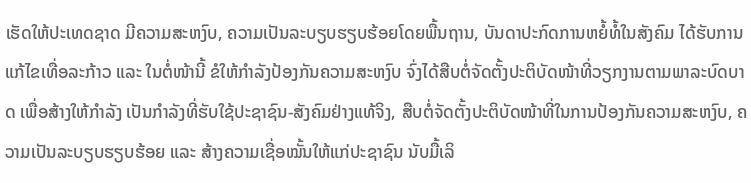ເຮັດໃຫ້ປະເທດຊາດ ມີຄວາມສະຫງົບ, ຄວາມເປັນລະບຽບຮຽບຮ້ອຍໂດຍພື້ນຖານ, ບັນດາປະກົດການຫຍໍ້ທໍ້ໃນສັງຄົມ ໄດ້ຮັບການແກ້ໄຂເທື່ອລະກ້າວ ແລະ ໃນຕໍ່ໜ້ານີ້ ຂໍໃຫ້ກຳລັງປ້ອງກັນຄວາມສະຫງົບ ຈົ່ງໄດ້ສືບຕໍ່ຈັດຕັ້ງປະຕິບັດໜ້າທີ່ວຽກງານຕາມພາລະບົດບາດ ເພື່ອສ້າງໃຫ້ກຳລັງ ເປັນກຳລັງທີ່ຮັບໃຊ້ປະຊາຊົນ-ສັງຄົມຢ່າງແທ້ຈິງ, ສືບຕໍ່ຈັດຕັ້ງປະຕິບັດໜ້າທີ່ໃນການປ້ອງກັນຄວາມສະຫງົບ, ຄວາມເປັນລະບຽບຮຽບຮ້ອຍ ແລະ ສ້າງຄວາມເຊື່ອໝັ້ນໃຫ້ແກ່ປະຊາຊົນ ນັບມື້ເລິ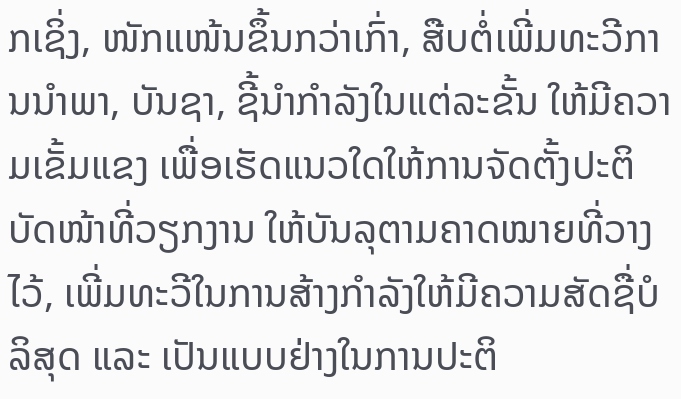ກເຊິ່ງ, ໜັກແໜ້ນຂຶ້ນກວ່າເກົ່າ, ສືບຕໍ່ເພີ່ມທະວີການນຳພາ, ບັນຊາ, ຊີ້ນຳກຳລັງໃນແຕ່ລະຂັ້ນ ໃຫ້ມີຄວາມເຂັ້ມແຂງ ເພື່ອເຮັດແນວໃດໃຫ້ການຈັດຕັ້ງປະຕິບັດໜ້າທີ່ວຽກງານ ໃຫ້ບັນລຸຕາມຄາດໝາຍທີ່ວາງໄວ້, ເພີ່ມທະວີໃນການສ້າງກຳລັງໃຫ້ມີຄວາມສັດຊື່ບໍລິສຸດ ແລະ ເປັນແບບຢ່າງໃນການປະຕິ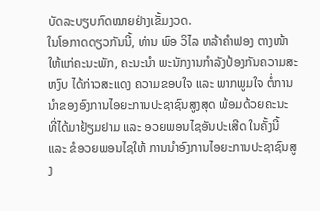ບັດລະບຽບກົດໝາຍຢ່າງເຂັ້ມງວດ.
ໃນໂອກາດດຽວກັນນີ້, ທ່ານ ພົອ ວິໄລ ຫລ້າຄຳຟອງ ຕາງໜ້າໃຫ້ແກ່ຄະນະພັກ, ຄະນະນຳ ພະນັກງານກຳລັງປ້ອງກັນຄວາມສະຫງົບ ໄດ້ກ່າວສະແດງ ຄວາມຂອບໃຈ ແລະ ພາກພູມໃຈ ຕໍ່ການນຳຂອງອົງການໄອຍະການປະຊາຊົນສູງສຸດ ພ້ອມດ້ວຍຄະນະ ທີ່ໄດ້ມາຢ້ຽມຢາມ ແລະ ອວຍພອນໄຊອັນປະເສີດ ໃນຄັ້ງນີ້ ແລະ ຂໍອວຍພອນໄຊໃຫ້ ການນຳອົງການໄອຍະການປະຊາຊົນສູງ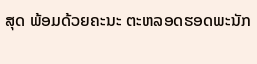ສຸດ ພ້ອມດ້ວຍຄະນະ ຕະຫລອດຮອດພະນັກ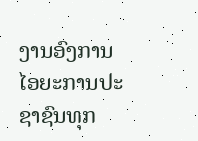ງານອົງການໄອຍະການປະຊາຊົນທຸກ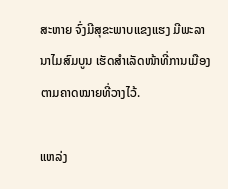ສະຫາຍ ຈົ່ງມີສຸຂະພາບແຂງແຮງ ມີພະລານາໄມສົມບູນ ເຮັດສໍາເລັດໜ້າທີ່ການເມືອງຕາມຄາດໝາຍທີ່ວາງໄວ້.

ແຫລ່ງ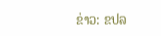ຂ່າວ: ຂປລ